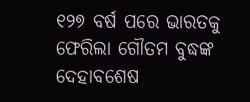୧୨୭ ବର୍ଷ ପରେ ଭାରତକୁ ଫେରିଲା ଗୌତମ ବୁଦ୍ଧଙ୍କ ଦେହାବଶେଷ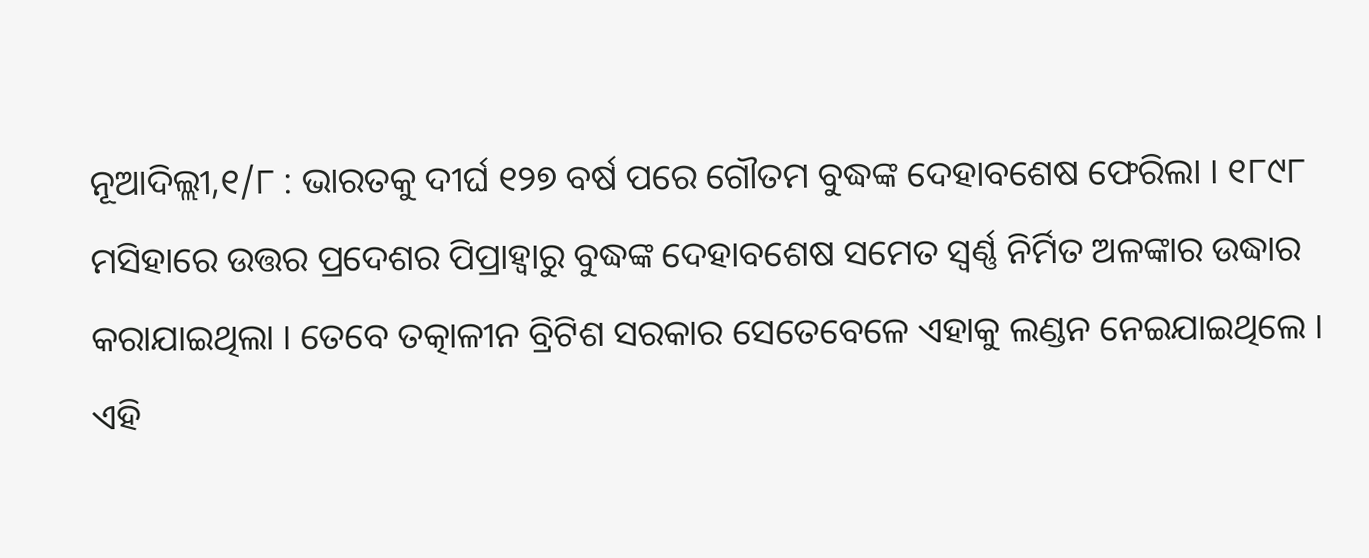ନୂଆଦିଲ୍ଲୀ,୧/୮ : ଭାରତକୁ ଦୀର୍ଘ ୧୨୭ ବର୍ଷ ପରେ ଗୌତମ ବୁଦ୍ଧଙ୍କ ଦେହାବଶେଷ ଫେରିଲା । ୧୮୯୮ ମସିହାରେ ଉତ୍ତର ପ୍ରଦେଶର ପିପ୍ରାହ୍ବାରୁ ବୁଦ୍ଧଙ୍କ ଦେହାବଶେଷ ସମେତ ସ୍ବର୍ଣ୍ଣ ନିର୍ମିତ ଅଳଙ୍କାର ଉଦ୍ଧାର କରାଯାଇଥିଲା । ତେବେ ତତ୍କାଳୀନ ବ୍ରିଟିଶ ସରକାର ସେତେବେଳେ ଏହାକୁ ଲଣ୍ଡନ ନେଇଯାଇଥିଲେ । ଏହି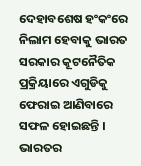ଦେହାବଶେଷ ହଂକଂରେ ନିଲାମ ହେବାକୁ ଭାରତ ସରକାର କୂଟନୈତିକ ପ୍ରକ୍ରିୟାରେ ଏଗୁଡିକୁ ଫେରାଇ ଆଣିବାରେ ସଫଳ ହୋଇଛନ୍ତି । ଭାରତର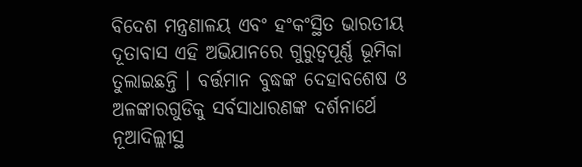ବିଦେଶ ମନ୍ତ୍ରଣାଳୟ ଏବଂ ହଂକଂସ୍ଥିତ ଭାରତୀୟ ଦୂତାବାସ ଏହି ଅଭିଯାନରେ ଗୁରୁତ୍ବପୂର୍ଣ୍ଣ ଭୂମିକା ତୁଲାଇଛନ୍ତି । ବର୍ତ୍ତମାନ ବୁଦ୍ଧଙ୍କ ଦେହାବଶେଷ ଓ ଅଳଙ୍କାରଗୁଡିକୁ ସର୍ବସାଧାରଣଙ୍କ ଦର୍ଶନାର୍ଥେ ନୂଆଦିଲ୍ଲୀସ୍ଥ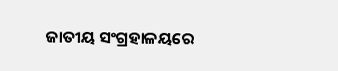ଜାତୀୟ ସଂଗ୍ରହାଳୟରେ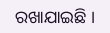ରଖାଯାଇଛି ।